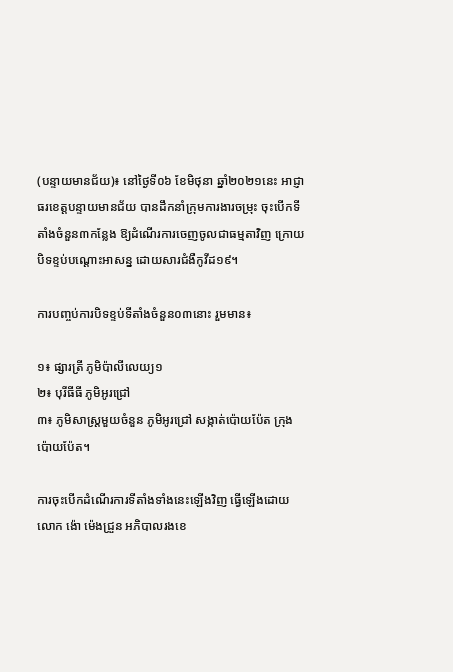(បន្ទាយមានជ័យ)៖ នៅថ្ងៃទី០៦ ខែមិថុនា ឆ្នាំ២០២១នេះ អាជ្ញាធរខេត្តបន្ទាយមានជ័យ បានដឹកនាំក្រុមការងារចម្រុះ ចុះបើកទីតាំងចំនួន៣កន្លែង ឱ្យដំណើរការចេញចូលជាធម្មតាវិញ ក្រោយបិទខ្ទប់បណ្ដោះអាសន្ន ដោយសារជំងឺកូវីដ១៩។

ការបញ្ចប់ការបិទខ្ទប់ទីតាំងចំនួន០៣នោះ រួមមាន៖

១៖ ផ្សារត្រី ភូមិប៉ាលីលេយ្យ១
២៖ បុរីធីធី ភូមិអូរជ្រៅ
៣៖ ភូមិសាស្រ្តមួយចំនួន ភូមិអូរជ្រៅ សង្កាត់ប៉ោយប៉ែត ក្រុងប៉ោយប៉ែត។

ការចុះបើកដំណើរការទីតាំងទាំងនេះឡើងវិញ ធ្វើឡើងដោយ លោក ង៉ោ ម៉េងជ្រួន អភិបាលរងខេ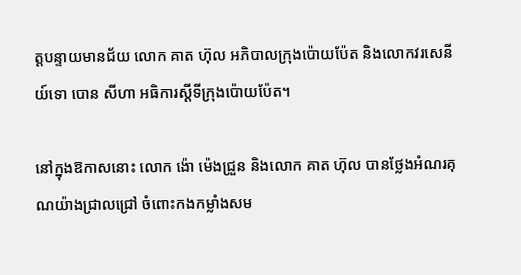ត្តបន្ទាយមានជ័យ លោក គាត ហ៊ុល អភិបាលក្រុងប៉ោយប៉ែត និងលោកវរសេនីយ៍ទោ បោន សីហា អធិការស្ដីទីក្រុងប៉ោយប៉ែត។

នៅក្នុងឱកាសនោះ លោក ង៉ោ ម៉េងជ្រួន និងលោក គាត ហ៊ុល បានថ្លែងអំណរគុណយ៉ាងជ្រាលជ្រៅ ចំពោះកងកម្លាំងសម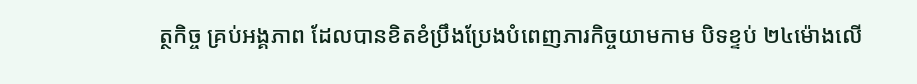ត្ថកិច្ច គ្រប់អង្គភាព ដែលបានខិតខំប្រឹងប្រែងបំពេញភារកិច្ចយាមកាម បិទខ្ទប់ ២៤ម៉ោងលើ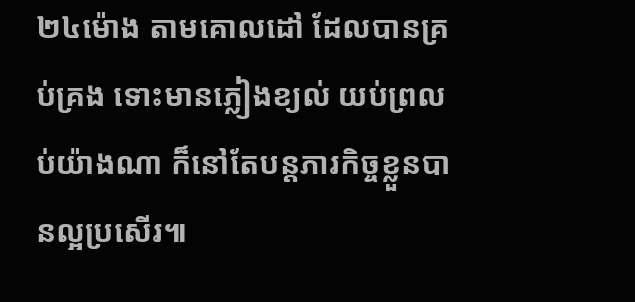២៤ម៉ោង តាមគោលដៅ ដែលបានគ្រប់គ្រង ទោះមានភ្លៀងខ្យល់ យប់ព្រលប់យ៉ាងណា ក៏នៅតែបន្តភារកិច្ចខ្លួនបានល្អប្រសើរ៕